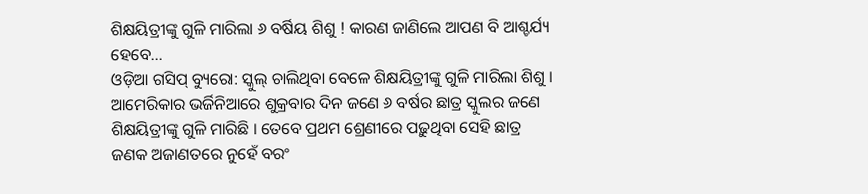ଶିକ୍ଷୟିତ୍ରୀଙ୍କୁ ଗୁଳି ମାରିଲା ୬ ବର୍ଷିୟ ଶିଶୁ ! କାରଣ ଜାଣିଲେ ଆପଣ ବି ଆଶ୍ଚର୍ଯ୍ୟ ହେବେ...
ଓଡ଼ିଆ ଗସିପ୍ ବ୍ୟୁରୋ: ସ୍କୁଲ୍ ଚାଲିଥିବା ବେଳେ ଶିକ୍ଷୟିତ୍ରୀଙ୍କୁ ଗୁଳି ମାରିଲା ଶିଶୁ । ଆମେରିକାର ଭର୍ଜିନିଆରେ ଶୁକ୍ରବାର ଦିନ ଜଣେ ୬ ବର୍ଷର ଛାତ୍ର ସ୍କୁଲର ଜଣେ ଶିକ୍ଷୟିତ୍ରୀଙ୍କୁ ଗୁଳି ମାରିଛି । ତେବେ ପ୍ରଥମ ଶ୍ରେଣୀରେ ପଢ଼ୁଥିବା ସେହି ଛାତ୍ର ଜଣକ ଅଜାଣତରେ ନୁହେଁ ବରଂ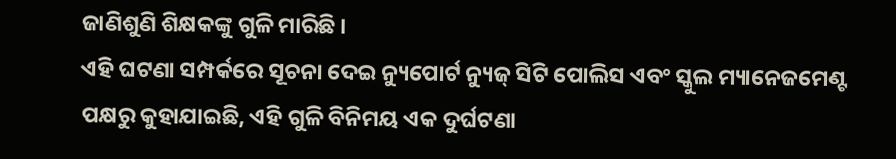ଜାଣିଶୁଣି ଶିକ୍ଷକଙ୍କୁ ଗୁଳି ମାରିଛି ।
ଏହି ଘଟଣା ସମ୍ପର୍କରେ ସୂଚନା ଦେଇ ନ୍ୟୁପୋର୍ଟ ନ୍ୟୁଜ୍ ସିଟି ପୋଲିସ ଏବଂ ସ୍କୁଲ ମ୍ୟାନେଜମେଣ୍ଟ ପକ୍ଷରୁ କୁହାଯାଇଛି, ଏହି ଗୁଳି ବିନିମୟ ଏକ ଦୁର୍ଘଟଣା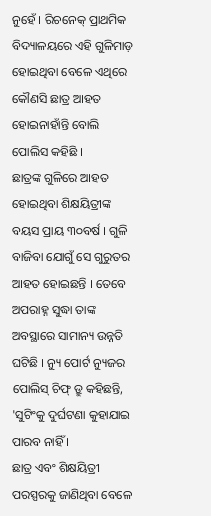ନୁହେଁ । ରିଚନେକ୍ ପ୍ରାଥମିକ ବିଦ୍ୟାଳୟରେ ଏହି ଗୁଳିମାଡ଼ ହୋଇଥିବା ବେଳେ ଏଥିରେ କୌଣସି ଛାତ୍ର ଆହତ ହୋଇନାହାଁନ୍ତି ବୋଲି ପୋଲିସ କହିଛି ।
ଛାତ୍ରଙ୍କ ଗୁଳିରେ ଆହତ ହୋଇଥିବା ଶିକ୍ଷୟିତ୍ରୀଙ୍କ ବୟସ ପ୍ରାୟ ୩୦ବର୍ଷ । ଗୁଳି ବାଜିବା ଯୋଗୁଁ ସେ ଗୁରୁତର ଆହତ ହୋଇଛନ୍ତି । ତେବେ ଅପରାହ୍ନ ସୁଦ୍ଧା ତାଙ୍କ ଅବସ୍ଥାରେ ସାମାନ୍ୟ ଉନ୍ନତି ଘଟିଛି । ନ୍ୟୁ ପୋର୍ଟ ନ୍ୟୁଜର ପୋଲିସ୍ ଚିଫ୍ ଡ୍ରୁ କହିଛନ୍ତି, 'ସୁଟିଂକୁ ଦୁର୍ଘଟଣା କୁହାଯାଇ ପାରବ ନାହିଁ ।
ଛାତ୍ର ଏବଂ ଶିକ୍ଷୟିତ୍ରୀ ପରସ୍ପରକୁ ଜାଣିଥିବା ବେଳେ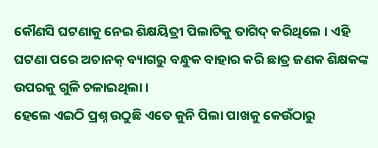କୌଣସି ଘଟଣାକୁ ନେଇ ଶିକ୍ଷୟିତ୍ରୀ ପିଲାଟିକୁ ତାଗିଦ୍ କରିଥିଲେ । ଏହି ଘଟଣା ପରେ ଅଚାନକ୍ ବ୍ୟାଗରୁ ବନ୍ଧୁକ ବାହାର କରି ଛାତ୍ର ଜଣକ ଶିକ୍ଷକଙ୍କ ଉପରକୁ ଗୁଳି ଚଳାଇଥିଲା ।
ହେଲେ ଏଇଠି ପ୍ରଶ୍ନ ଉଠୁଛି ଏତେ କୁନି ପିଲା ପାଖକୁ କେଉଁଠାରୁ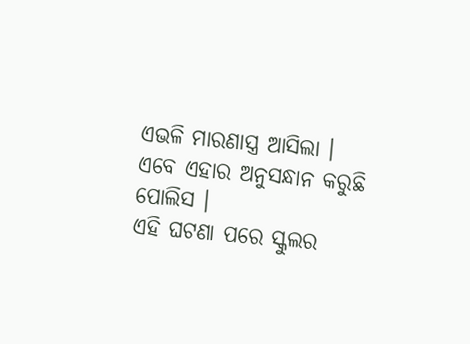ଏଭଳି ମାରଣାସ୍ତ୍ର ଆସିଲା । ଏବେ ଏହାର ଅନୁସନ୍ଧାନ କରୁଛି ପୋଲିସ ।
ଏହି ଘଟଣା ପରେ ସ୍କୁଲର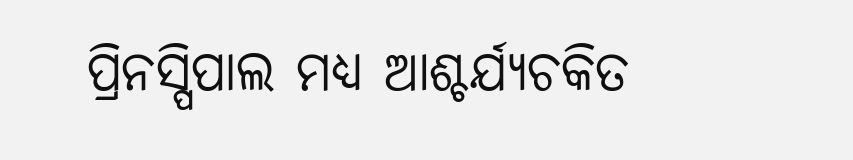ପ୍ରିନସ୍ପିପାଲ ମଧ୍ୟ ଆଶ୍ଚର୍ଯ୍ୟଚକିତ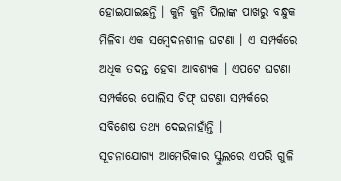ହୋଇଯାଇଛନ୍ତି । କୁନି କୁନି ପିଲାଙ୍କ ପାଖରୁ ବନ୍ଧୁକ ମିଳିବା ଏକ ସମ୍ବେଦନଶୀଳ ଘଟଣା । ଏ ସମ୍ପର୍କରେ ଅଧିକ ତଦନ୍ତ ହେବା ଆବଶ୍ୟକ । ଏପଟେ ଘଟଣା ସମ୍ପର୍କରେ ପୋଲିସ ଚିଫ୍ ଘଟଣା ସମ୍ପର୍କରେ ସବିଶେଷ ତଥ୍ୟ ଦେଇନାହାଁନ୍ତି ।
ସୂଚନାଯୋଗ୍ୟ ଆମେରିକାର ସ୍କୁଲରେ ଏପରି ଗୁଳି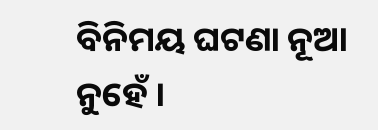ବିନିମୟ ଘଟଣା ନୂଆ ନୁହେଁ ।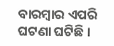ବାରମ୍ବାର ଏପରି ଘଟଣା ଘଟିଛି ।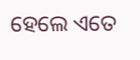ହେଲେ ଏତେ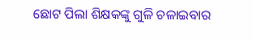ଛୋଟ ପିଲା ଶିକ୍ଷକଙ୍କୁ ଗୁଳି ଚଳାଇବାର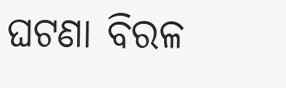ଘଟଣା ବିରଳ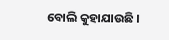ବୋଲି କୁହାଯାଉଛି ।